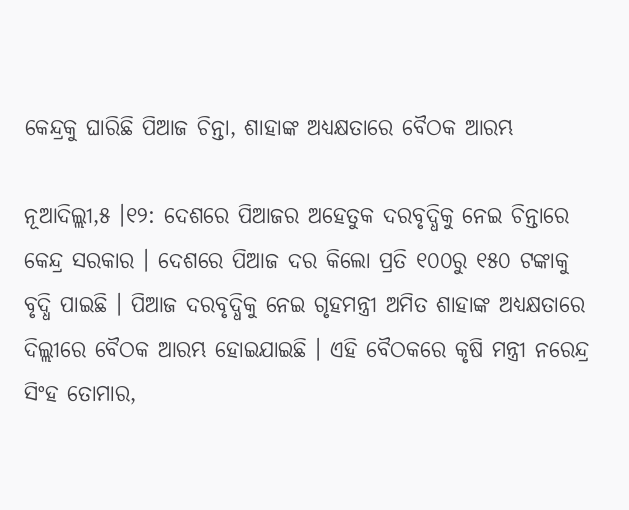କେନ୍ଦ୍ରକୁ ଘାରିଛି ପିଆଜ ଚିନ୍ତା, ଶାହାଙ୍କ ଅଧ୍ୟକ୍ଷତାରେ ବୈଠକ ଆରମ୍ଭ

ନୂଆଦିଲ୍ଲୀ,୫ ।୧୨: ଦେଶରେ ପିଆଜର ଅହେତୁକ ଦରବୃଦ୍ଧିକୁ ନେଇ ଚିନ୍ତାରେ କେନ୍ଦ୍ର ସରକାର । ଦେଶରେ ପିଆଜ ଦର କିଲୋ ପ୍ରତି ୧୦୦ରୁ ୧୫୦ ଟଙ୍କାକୁ ବୃଦ୍ଧି ପାଇଛି । ପିଆଜ ଦରବୃଦ୍ଧିକୁ ନେଇ ଗୃହମନ୍ତ୍ରୀ ଅମିତ ଶାହାଙ୍କ ଅଧ୍ୟକ୍ଷତାରେ ଦିଲ୍ଲୀରେ ବୈଠକ ଆରମ୍ଭ ହୋଇଯାଇଛି । ଏହି ବୈଠକରେ କୃଷି ମନ୍ତ୍ରୀ ନରେନ୍ଦ୍ର ସିଂହ ତୋମାର,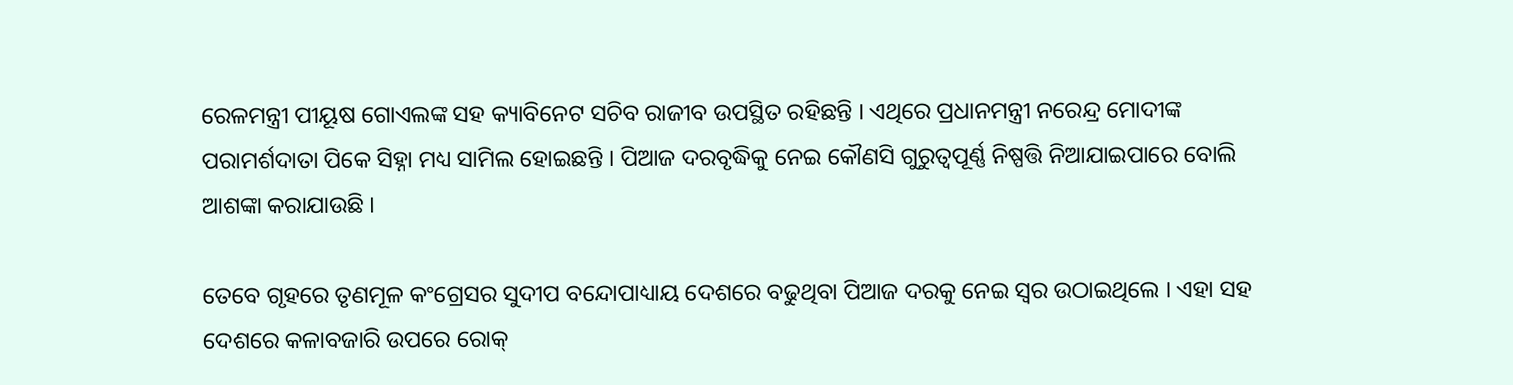ରେଳମନ୍ତ୍ରୀ ପୀୟୂଷ ଗୋଏଲଙ୍କ ସହ କ୍ୟାବିନେଟ ସଚିବ ରାଜୀବ ଉପସ୍ଥିତ ରହିଛନ୍ତି । ଏଥିରେ ପ୍ରଧାନମନ୍ତ୍ରୀ ନରେନ୍ଦ୍ର ମୋଦୀଙ୍କ ପରାମର୍ଶଦାତା ପିକେ ସିହ୍ନା ମଧ୍ୟ ସାମିଲ ହୋଇଛନ୍ତି । ପିଆଜ ଦରବୃଦ୍ଧିକୁ ନେଇ କୌଣସି ଗୁରୁତ୍ଵପୂର୍ଣ୍ଣ ନିଷ୍ପତ୍ତି ନିଆଯାଇପାରେ ବୋଲି ଆଶଙ୍କା କରାଯାଉଛି ।

ତେବେ ଗୃହରେ ତୃଣମୂଳ କଂଗ୍ରେସର ସୁଦୀପ ବନ୍ଦୋପାଧ୍ୟାୟ ଦେଶରେ ବଢୁଥିବା ପିଆଜ ଦରକୁ ନେଇ ସ୍ୱର ଉଠାଇଥିଲେ । ଏହା ସହ ଦେଶରେ କଳାବଜାରି ଉପରେ ରୋକ୍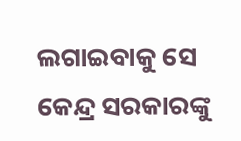ଲଗାଇବାକୁ ସେ କେନ୍ଦ୍ର ସରକାରଙ୍କୁ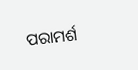ପରାମର୍ଶ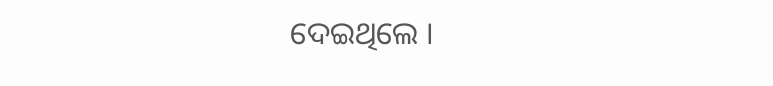ଦେଇଥିଲେ ।